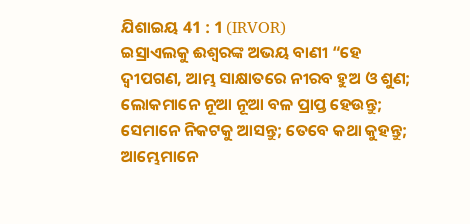ଯିଶାଇୟ 41 : 1 (IRVOR)
ଇସ୍ରାଏଲକୁ ଈଶ୍ୱରଙ୍କ ଅଭୟ ବାଣୀ “ହେ ଦ୍ୱୀପଗଣ, ଆମ୍ଭ ସାକ୍ଷାତରେ ନୀରବ ହୁଅ ଓ ଶୁଣ; ଲୋକମାନେ ନୂଆ ନୂଆ ବଳ ପ୍ରାପ୍ତ ହେଉନ୍ତୁ; ସେମାନେ ନିକଟକୁ ଆସନ୍ତୁ; ତେବେ କଥା କୁହନ୍ତୁ; ଆମ୍ଭେମାନେ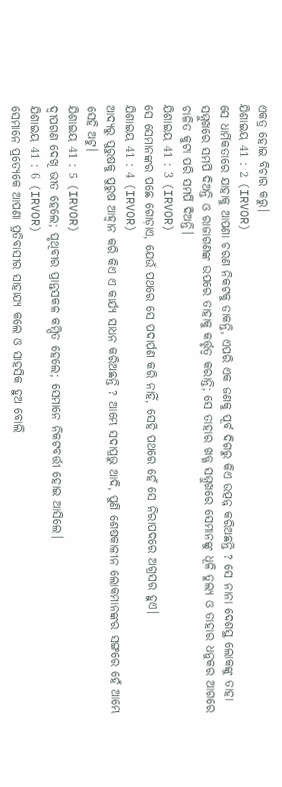ଏକତ୍ର ହୋଇ ବିଚାର କରୁ।
ଯିଶାଇୟ 41 : 2 (IRVOR)
ସେ ଧାର୍ମିକତାରେ ଯାହାକୁ ଆପଣା ଚରଣ ନିକଟକୁ ଡାକନ୍ତି, ଏପରି ଏକ ଜଣକୁ ପୂର୍ବ ଦିଗରୁ କିଏ ଉତ୍ପନ୍ନ କରିଅଛନ୍ତି ? ସେ ନାନା ଦେଶସ୍ଥ ଲୋକଙ୍କୁ ତାହା ସମ୍ମୁଖରେ ସମର୍ପି ଦିଅନ୍ତି ଓ ରାଜାଗଣଙ୍କ ଉପରେ ତାହାକୁ କର୍ତ୍ତୃତ୍ୱ କରାନ୍ତି; ସେ ତାହାର ଖଡ୍ଗ ସମ୍ମୁଖରେ ସେମାନଙ୍କୁ ଧୂଳି ତୁଲ୍ୟ ଓ ତାହାର ଧନୁକର ଆଗରେ ଚାଳିତ କୁଟା ପରି ସମର୍ପି ଦିଅନ୍ତି।
ଯିଶାଇୟ 41 : 3 (IRVOR)
ସେ ସେମାନଙ୍କର ପଛେ ଗୋଡ଼ାଏ, ଯେଉଁ ପଥରେ ସେ ପଦାର୍ପଣ କରି ନାହିଁ, ସେହି ପଥରେ ହେଁ ସେ ନିରାପଦରେ ଅଗ୍ରସର ହୁଏ।
ଯିଶାଇୟ 41 : 4 (IRVOR)
ଆଦ୍ୟରୁ ପୁରୁଷକୁ ପୁରୁଷ ଆହ୍ୱାନ କରି କିଏ ଏ କାର୍ଯ୍ୟ ସାଧନ କରିଅଛନ୍ତି ? ଆମ୍ଭେ ସଦାପ୍ରଭୁ ଆଦି, ପୁଣି ଶେଷକାଳୀନ ଲୋକମାନଙ୍କର ସଙ୍ଗରେ ହେଁ ଆମ୍ଭେ ସେହି ଅଟୁ।
ଯିଶାଇୟ 41 : 5 (IRVOR)
ଦ୍ୱୀପଗଣ ଦେଖି ଭୀତ ହେଲେ; ପୃଥିବୀର ପ୍ରାନ୍ତସକଳ କମ୍ପିତ ହେଲେ; ସେମାନେ ନିକଟବର୍ତ୍ତୀ ହୋଇ ଆସିଲେ।
ଯିଶାଇୟ 41 : 6 (IRVOR)
ସେମାନେ ପ୍ରତ୍ୟେକେ ଆପଣା ପ୍ରତିବାସୀର ସାହାଯ୍ୟ କଲେ ଓ ସାହସିକ ହୁଅ ବୋଲି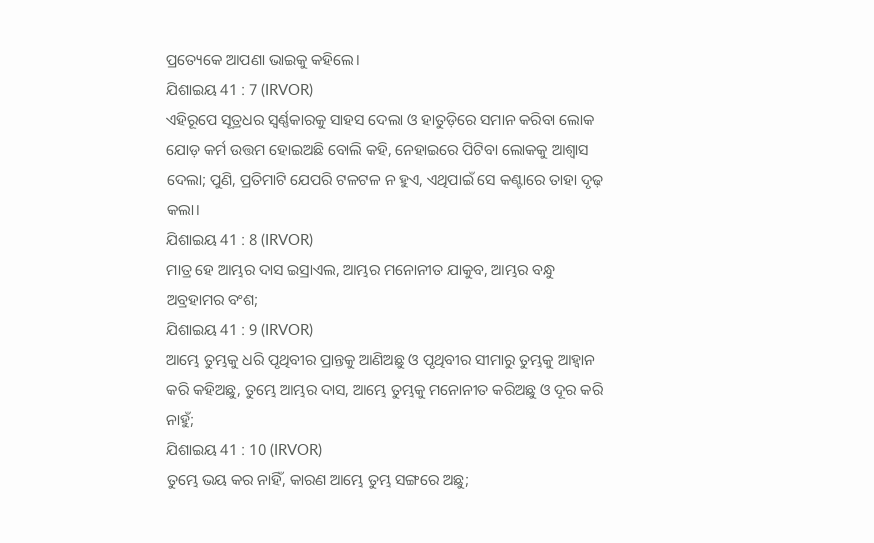ପ୍ରତ୍ୟେକେ ଆପଣା ଭାଇକୁ କହିଲେ।
ଯିଶାଇୟ 41 : 7 (IRVOR)
ଏହିରୂପେ ସୂତ୍ରଧର ସ୍ୱର୍ଣ୍ଣକାରକୁ ସାହସ ଦେଲା ଓ ହାତୁଡ଼ିରେ ସମାନ କରିବା ଲୋକ ଯୋଡ଼ କର୍ମ ଉତ୍ତମ ହୋଇଅଛି ବୋଲି କହି, ନେହାଇରେ ପିଟିବା ଲୋକକୁ ଆଶ୍ୱାସ ଦେଲା; ପୁଣି, ପ୍ରତିମାଟି ଯେପରି ଟଳଟଳ ନ ହୁଏ, ଏଥିପାଇଁ ସେ କଣ୍ଟାରେ ତାହା ଦୃଢ଼ କଲା।
ଯିଶାଇୟ 41 : 8 (IRVOR)
ମାତ୍ର ହେ ଆମ୍ଭର ଦାସ ଇସ୍ରାଏଲ, ଆମ୍ଭର ମନୋନୀତ ଯାକୁବ, ଆମ୍ଭର ବନ୍ଧୁ ଅବ୍ରହାମର ବଂଶ;
ଯିଶାଇୟ 41 : 9 (IRVOR)
ଆମ୍ଭେ ତୁମ୍ଭକୁ ଧରି ପୃଥିବୀର ପ୍ରାନ୍ତକୁ ଆଣିଅଛୁ ଓ ପୃଥିବୀର ସୀମାରୁ ତୁମ୍ଭକୁ ଆହ୍ୱାନ କରି କହିଅଛୁ, ତୁମ୍ଭେ ଆମ୍ଭର ଦାସ, ଆମ୍ଭେ ତୁମ୍ଭକୁ ମନୋନୀତ କରିଅଛୁ ଓ ଦୂର କରି ନାହୁଁ;
ଯିଶାଇୟ 41 : 10 (IRVOR)
ତୁମ୍ଭେ ଭୟ କର ନାହିଁ, କାରଣ ଆମ୍ଭେ ତୁମ୍ଭ ସଙ୍ଗରେ ଅଛୁ;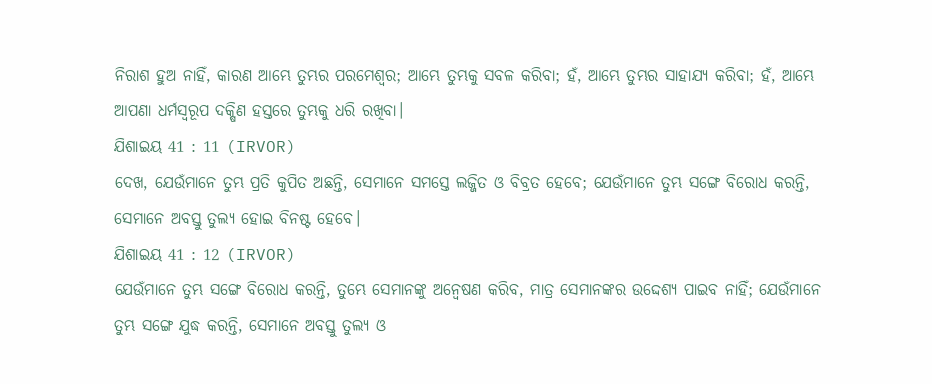ନିରାଶ ହୁଅ ନାହିଁ, କାରଣ ଆମ୍ଭେ ତୁମ୍ଭର ପରମେଶ୍ୱର; ଆମ୍ଭେ ତୁମ୍ଭକୁ ସବଳ କରିବା; ହଁ, ଆମ୍ଭେ ତୁମ୍ଭର ସାହାଯ୍ୟ କରିବା; ହଁ, ଆମ୍ଭେ ଆପଣା ଧର୍ମସ୍ୱରୂପ ଦକ୍ଷିଣ ହସ୍ତରେ ତୁମ୍ଭକୁ ଧରି ରଖିବା।
ଯିଶାଇୟ 41 : 11 (IRVOR)
ଦେଖ, ଯେଉଁମାନେ ତୁମ୍ଭ ପ୍ରତି କୁପିତ ଅଛନ୍ତି, ସେମାନେ ସମସ୍ତେ ଲଜ୍ଜିତ ଓ ବିବ୍ରତ ହେବେ; ଯେଉଁମାନେ ତୁମ୍ଭ ସଙ୍ଗେ ବିରୋଧ କରନ୍ତି, ସେମାନେ ଅବସ୍ତୁ ତୁଲ୍ୟ ହୋଇ ବିନଷ୍ଟ ହେବେ।
ଯିଶାଇୟ 41 : 12 (IRVOR)
ଯେଉଁମାନେ ତୁମ୍ଭ ସଙ୍ଗେ ବିରୋଧ କରନ୍ତି, ତୁମ୍ଭେ ସେମାନଙ୍କୁ ଅନ୍ୱେଷଣ କରିବ, ମାତ୍ର ସେମାନଙ୍କର ଉଦ୍ଦେଶ୍ୟ ପାଇବ ନାହିଁ; ଯେଉଁମାନେ ତୁମ୍ଭ ସଙ୍ଗେ ଯୁଦ୍ଧ କରନ୍ତି, ସେମାନେ ଅବସ୍ତୁ ତୁଲ୍ୟ ଓ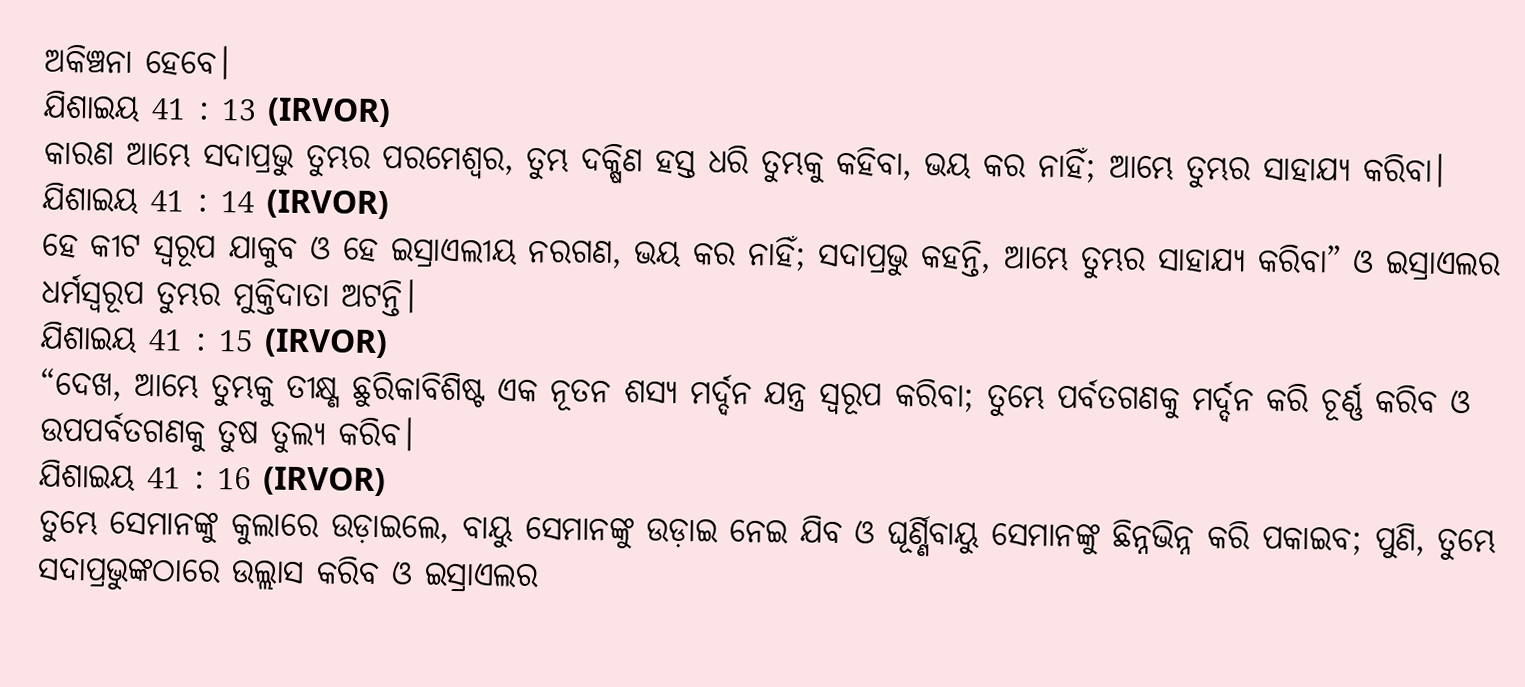ଅକିଞ୍ଚନା ହେବେ।
ଯିଶାଇୟ 41 : 13 (IRVOR)
କାରଣ ଆମ୍ଭେ ସଦାପ୍ରଭୁ ତୁମ୍ଭର ପରମେଶ୍ୱର, ତୁମ୍ଭ ଦକ୍ଷିଣ ହସ୍ତ ଧରି ତୁମ୍ଭକୁ କହିବା, ଭୟ କର ନାହିଁ; ଆମ୍ଭେ ତୁମ୍ଭର ସାହାଯ୍ୟ କରିବା।
ଯିଶାଇୟ 41 : 14 (IRVOR)
ହେ କୀଟ ସ୍ୱରୂପ ଯାକୁବ ଓ ହେ ଇସ୍ରାଏଲୀୟ ନରଗଣ, ଭୟ କର ନାହିଁ; ସଦାପ୍ରଭୁ କହନ୍ତି, ଆମ୍ଭେ ତୁମ୍ଭର ସାହାଯ୍ୟ କରିବା” ଓ ଇସ୍ରାଏଲର ଧର୍ମସ୍ୱରୂପ ତୁମ୍ଭର ମୁକ୍ତିଦାତା ଅଟନ୍ତି।
ଯିଶାଇୟ 41 : 15 (IRVOR)
“ଦେଖ, ଆମ୍ଭେ ତୁମ୍ଭକୁ ତୀକ୍ଷ୍ଣ ଛୁରିକାବିଶିଷ୍ଟ ଏକ ନୂତନ ଶସ୍ୟ ମର୍ଦ୍ଦନ ଯନ୍ତ୍ର ସ୍ୱରୂପ କରିବା; ତୁମ୍ଭେ ପର୍ବତଗଣକୁ ମର୍ଦ୍ଦନ କରି ଚୂର୍ଣ୍ଣ କରିବ ଓ ଉପପର୍ବତଗଣକୁ ତୁଷ ତୁଲ୍ୟ କରିବ।
ଯିଶାଇୟ 41 : 16 (IRVOR)
ତୁମ୍ଭେ ସେମାନଙ୍କୁ କୁଲାରେ ଉଡ଼ାଇଲେ, ବାୟୁ ସେମାନଙ୍କୁ ଉଡ଼ାଇ ନେଇ ଯିବ ଓ ଘୂର୍ଣ୍ଣିବାୟୁ ସେମାନଙ୍କୁ ଛିନ୍ନଭିନ୍ନ କରି ପକାଇବ; ପୁଣି, ତୁମ୍ଭେ ସଦାପ୍ରଭୁଙ୍କଠାରେ ଉଲ୍ଲାସ କରିବ ଓ ଇସ୍ରାଏଲର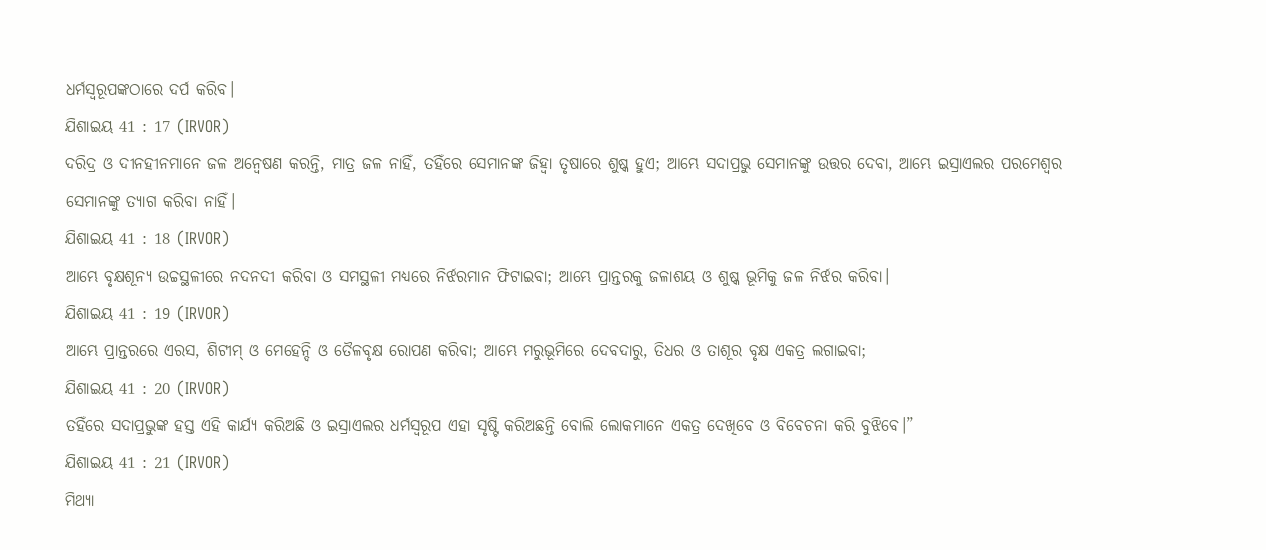ଧର୍ମସ୍ୱରୂପଙ୍କଠାରେ ଦର୍ପ କରିବ।
ଯିଶାଇୟ 41 : 17 (IRVOR)
ଦରିଦ୍ର ଓ ଦୀନହୀନମାନେ ଜଳ ଅନ୍ୱେଷଣ କରନ୍ତି, ମାତ୍ର ଜଳ ନାହିଁ, ତହିଁରେ ସେମାନଙ୍କ ଜିହ୍ୱା ତୃଷାରେ ଶୁଷ୍କ ହୁଏ; ଆମ୍ଭେ ସଦାପ୍ରଭୁ ସେମାନଙ୍କୁ ଉତ୍ତର ଦେବା, ଆମ୍ଭେ ଇସ୍ରାଏଲର ପରମେଶ୍ୱର ସେମାନଙ୍କୁ ତ୍ୟାଗ କରିବା ନାହିଁ।
ଯିଶାଇୟ 41 : 18 (IRVOR)
ଆମ୍ଭେ ବୃକ୍ଷଶୂନ୍ୟ ଉଚ୍ଚସ୍ଥଳୀରେ ନଦନଦୀ କରିବା ଓ ସମସ୍ଥଳୀ ମଧ୍ୟରେ ନିର୍ଝରମାନ ଫିଟାଇବା; ଆମ୍ଭେ ପ୍ରାନ୍ତରକୁ ଜଳାଶୟ ଓ ଶୁଷ୍କ ଭୂମିକୁ ଜଳ ନିର୍ଝର କରିବା।
ଯିଶାଇୟ 41 : 19 (IRVOR)
ଆମ୍ଭେ ପ୍ରାନ୍ତରରେ ଏରସ, ଶିଟୀମ୍ ଓ ମେହେନ୍ଦି ଓ ତୈଳବୃକ୍ଷ ରୋପଣ କରିବା; ଆମ୍ଭେ ମରୁଭୂମିରେ ଦେବଦାରୁ, ତିଧର ଓ ତାଶୂର ବୃକ୍ଷ ଏକତ୍ର ଲଗାଇବା;
ଯିଶାଇୟ 41 : 20 (IRVOR)
ତହିଁରେ ସଦାପ୍ରଭୁଙ୍କ ହସ୍ତ ଏହି କାର୍ଯ୍ୟ କରିଅଛି ଓ ଇସ୍ରାଏଲର ଧର୍ମସ୍ୱରୂପ ଏହା ସୃଷ୍ଟି କରିଅଛନ୍ତି ବୋଲି ଲୋକମାନେ ଏକତ୍ର ଦେଖିବେ ଓ ବିବେଚନା କରି ବୁଝିବେ।”
ଯିଶାଇୟ 41 : 21 (IRVOR)
ମିଥ୍ୟା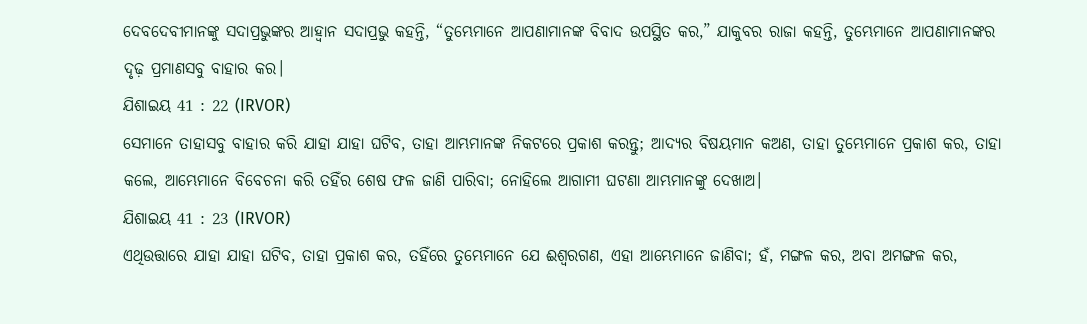ଦେବଦେବୀମାନଙ୍କୁ ସଦାପ୍ରଭୁଙ୍କର ଆହ୍ୱାନ ସଦାପ୍ରଭୁ କହନ୍ତି, “ତୁମ୍ଭେମାନେ ଆପଣାମାନଙ୍କ ବିବାଦ ଉପସ୍ଥିତ କର,” ଯାକୁବର ରାଜା କହନ୍ତି, ତୁମ୍ଭେମାନେ ଆପଣାମାନଙ୍କର ଦୃଢ଼ ପ୍ରମାଣସବୁ ବାହାର କର।
ଯିଶାଇୟ 41 : 22 (IRVOR)
ସେମାନେ ତାହାସବୁ ବାହାର କରି ଯାହା ଯାହା ଘଟିବ, ତାହା ଆମ୍ଭମାନଙ୍କ ନିକଟରେ ପ୍ରକାଶ କରନ୍ତୁ; ଆଦ୍ୟର ବିଷୟମାନ କଅଣ, ତାହା ତୁମ୍ଭେମାନେ ପ୍ରକାଶ କର, ତାହା କଲେ, ଆମ୍ଭେମାନେ ବିବେଚନା କରି ତହିଁର ଶେଷ ଫଳ ଜାଣି ପାରିବା; ନୋହିଲେ ଆଗାମୀ ଘଟଣା ଆମ୍ଭମାନଙ୍କୁ ଦେଖାଅ।
ଯିଶାଇୟ 41 : 23 (IRVOR)
ଏଥିଉତ୍ତାରେ ଯାହା ଯାହା ଘଟିବ, ତାହା ପ୍ରକାଶ କର, ତହିଁରେ ତୁମ୍ଭେମାନେ ଯେ ଈଶ୍ୱରଗଣ, ଏହା ଆମ୍ଭେମାନେ ଜାଣିବା; ହଁ, ମଙ୍ଗଳ କର, ଅବା ଅମଙ୍ଗଳ କର,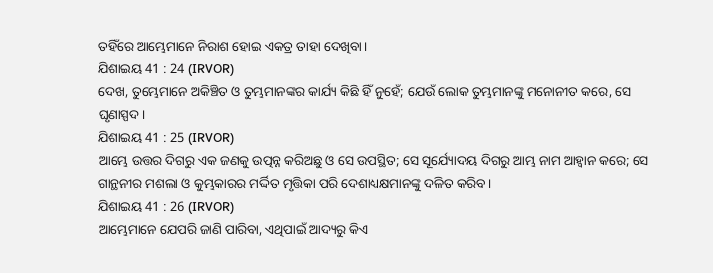ତହିଁରେ ଆମ୍ଭେମାନେ ନିରାଶ ହୋଇ ଏକତ୍ର ତାହା ଦେଖିବା।
ଯିଶାଇୟ 41 : 24 (IRVOR)
ଦେଖ, ତୁମ୍ଭେମାନେ ଅକିଞ୍ଚିତ ଓ ତୁମ୍ଭମାନଙ୍କର କାର୍ଯ୍ୟ କିଛି ହିଁ ନୁହେଁ; ଯେଉଁ ଲୋକ ତୁମ୍ଭମାନଙ୍କୁ ମନୋନୀତ କରେ, ସେ ଘୃଣାସ୍ପଦ।
ଯିଶାଇୟ 41 : 25 (IRVOR)
ଆମ୍ଭେ ଉତ୍ତର ଦିଗରୁ ଏକ ଜଣକୁ ଉତ୍ପନ୍ନ କରିଅଛୁ ଓ ସେ ଉପସ୍ଥିତ; ସେ ସୂର୍ଯ୍ୟୋଦୟ ଦିଗରୁ ଆମ୍ଭ ନାମ ଆହ୍ୱାନ କରେ; ସେ ଗାନ୍ଥନୀର ମଶଲା ଓ କୁମ୍ଭକାରର ମର୍ଦ୍ଦିତ ମୃତ୍ତିକା ପରି ଦେଶାଧ୍ୟକ୍ଷମାନଙ୍କୁ ଦଳିତ କରିବ।
ଯିଶାଇୟ 41 : 26 (IRVOR)
ଆମ୍ଭେମାନେ ଯେପରି ଜାଣି ପାରିବା, ଏଥିପାଇଁ ଆଦ୍ୟରୁ କିଏ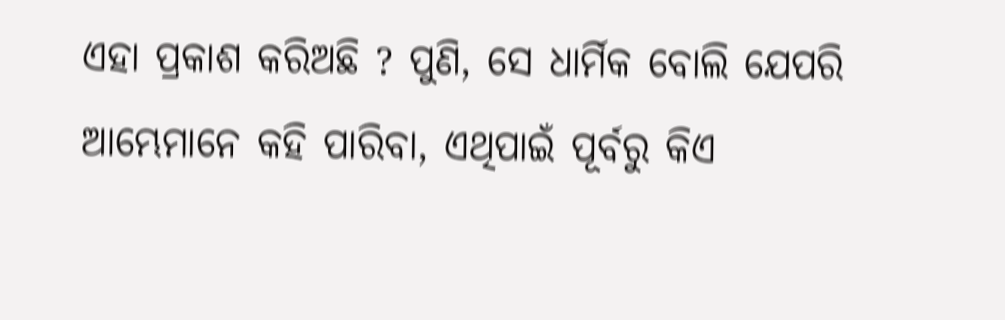ଏହା ପ୍ରକାଶ କରିଅଛି ? ପୁଣି, ସେ ଧାର୍ମିକ ବୋଲି ଯେପରି ଆମ୍ଭେମାନେ କହି ପାରିବା, ଏଥିପାଇଁ ପୂର୍ବରୁ କିଏ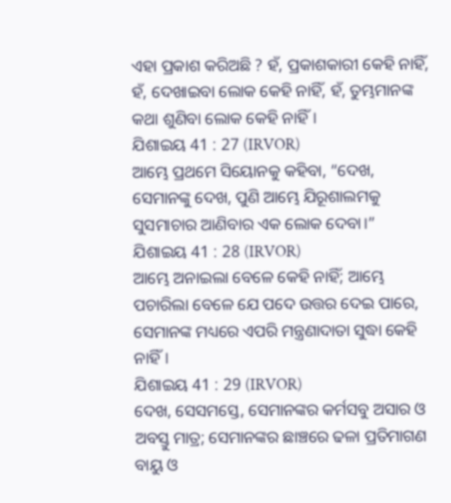ଏହା ପ୍ରକାଶ କରିଅଛି ? ହଁ, ପ୍ରକାଶକାରୀ କେହି ନାହିଁ, ହଁ, ଦେଖାଇବା ଲୋକ କେହି ନାହିଁ, ହଁ, ତୁମ୍ଭମାନଙ୍କ କଥା ଶୁଣିବା ଲୋକ କେହି ନାହିଁ।
ଯିଶାଇୟ 41 : 27 (IRVOR)
ଆମ୍ଭେ ପ୍ରଥମେ ସିୟୋନକୁ କହିବା, “ଦେଖ, ସେମାନଙ୍କୁ ଦେଖ, ପୁଣି ଆମ୍ଭେ ଯିରୂଶାଲମକୁ ସୁସମାଚାର ଆଣିବାର ଏକ ଲୋକ ଦେବା।”
ଯିଶାଇୟ 41 : 28 (IRVOR)
ଆମ୍ଭେ ଅନାଇଲା ବେଳେ କେହି ନାହିଁ; ଆମ୍ଭେ ପଚାରିଲା ବେଳେ ଯେ ପଦେ ଉତ୍ତର ଦେଇ ପାରେ, ସେମାନଙ୍କ ମଧ୍ୟରେ ଏପରି ମନ୍ତ୍ରଣାଦାତା ସୁଦ୍ଧା କେହି ନାହିଁ।
ଯିଶାଇୟ 41 : 29 (IRVOR)
ଦେଖ, ସେସମସ୍ତେ, ସେମାନଙ୍କର କର୍ମସବୁ ଅସାର ଓ ଅବସ୍ତୁ ମାତ୍ର; ସେମାନଙ୍କର ଛାଞ୍ଚରେ ଢଳା ପ୍ରତିମାଗଣ ବାୟୁ ଓ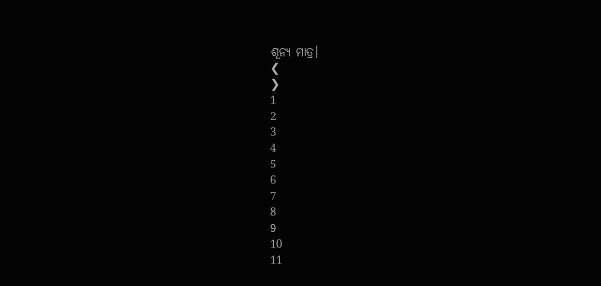ଶୂନ୍ୟ ମାତ୍ର।
❮
❯
1
2
3
4
5
6
7
8
9
10
11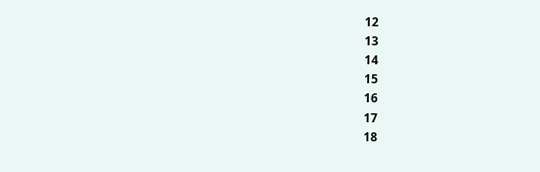12
13
14
15
16
17
18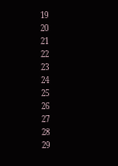19
20
21
22
23
24
25
26
27
28
29